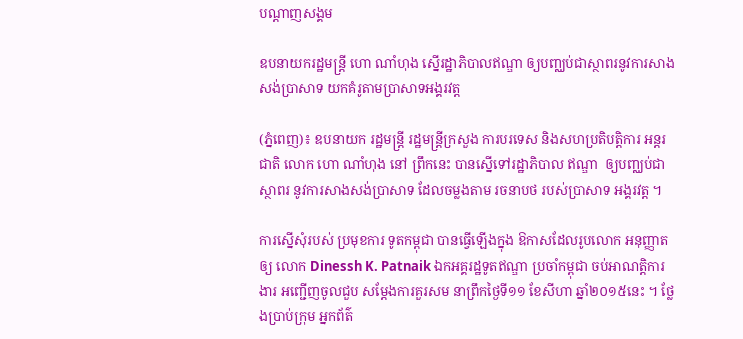បណ្តាញសង្គម

ឧបនាយករដ្ឋមន្រ្តី ហោ ណាំហុង ស្នើរដ្ឋាភិបាលឥណ្ឌា ឲ្យបញ្ឈប់ជាស្ថាពរនូវការសាងសង់ប្រាសាទ យកគំរូតាមប្រាសាទអង្គរវត្ត

(ភ្នំពេញ)៖ ឧបនាយក រដ្ឋមន្រ្តី រដ្ឋមន្រ្តីក្រសួង ការបរទេស និងសហប្រតិបត្តិការ អន្តរជាតិ លោក ហោ ណាំហុង នៅ ព្រឹកនេះ បានស្នើទៅរដ្ឋាភិបាល ឥណ្ឌា  ឲ្យបញ្ឈប់ជាស្ថាពរ នូវការសាងសង់ប្រាសាទ ដែលចម្លងតាម រចនាបថ របស់ប្រាសាទ អង្គរវត្ត ។

ការស្នើសុំរបស់ ប្រមុខការ ទូតកម្ពុជា បានធ្វើឡើងក្នុង ឱកាសដែលរូបលោក អនុញ្ញាតឲ្យ លោក Dinessh K. Patnaik ឯកអគ្គរដ្ឋទូតឥណ្ឌា ប្រចាំកម្ពុជា ចប់អាណត្តិការងារ អញ្ជើញចូលជួប សម្តែងការគួរសម នាព្រឹកថ្ងៃទី១១ ខែសីហា ឆ្នាំ២០១៥នេះ ។ ថ្លែងប្រាប់ក្រុម អ្នកព័ត៌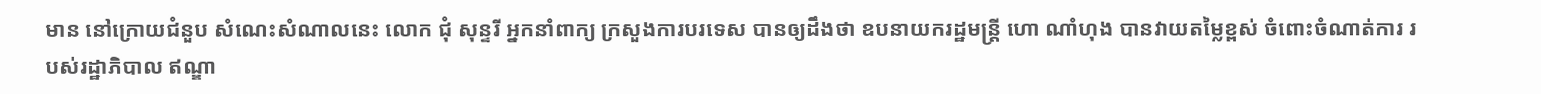មាន នៅក្រោយជំនួប សំណេះសំណាលនេះ លោក ជុំ សុន្ទរី អ្នកនាំពាក្យ ក្រសួងការបរទេស បានឲ្យដឹងថា ឧបនាយករដ្ឋមន្រ្តី ហោ ណាំហុង បានវាយតម្លៃខ្ពស់ ចំពោះចំណាត់ការ របស់រដ្ឋាភិបាល ឥណ្ឌា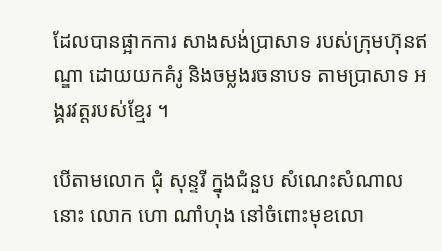ដែលបានផ្អាកការ សាងសង់ប្រាសាទ របស់ក្រុមហ៊ុនឥណ្ឌា ដោយយកគំរូ និងចម្លងរចនាបទ តាមប្រាសាទ អង្គរវត្តរបស់ខ្មែរ ។

បើតាមលោក ជុំ សុន្ទរី ក្នុងជំនួប សំណេះសំណាលនោះ លោក ហោ ណាំហុង នៅចំពោះមុខលោ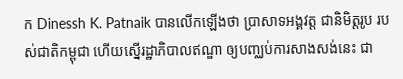ក Dinessh K. Patnaik បានលើកឡើងថា ប្រាសាទអង្គវត្ត ជានិមិត្តរូប របស់ជាតិកម្ពុជា ហើយស្នើរដ្ឋាភិបាលឥណ្ឌា ឲ្យបញ្ឈប់ការសាងសង់នេះ ជា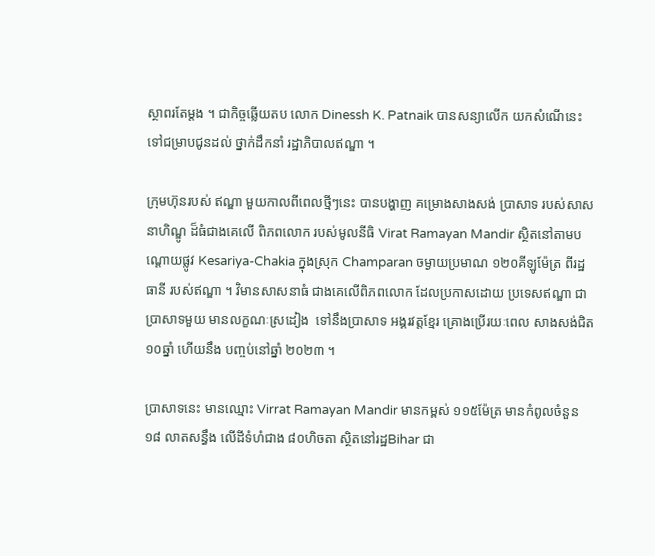ស្ថាពរតែម្តង ។ ជាកិច្ចឆ្លើយតប លោក Dinessh K. Patnaik បានសន្យាលើក យកសំណើនេះ ទៅជម្រាបជូនដល់ ថ្នាក់ដឹកនាំ រដ្ឋាភិបាលឥណ្ឌា ។

ក្រុមហ៊ុនរបស់ ឥណ្ឌា មួយកាលពីពេលថ្មីៗនេះ បានបង្ហាញ គម្រោងសាងសង់ ប្រាសាទ របស់សាសនាហិណ្ឌូ ដ៏ធំជាងគេលើ ពិភពលោក របស់មូលនីធិ Virat Ramayan Mandir ស្ថិតនៅតាមបណ្តោយផ្លូវ Kesariya-Chakia ក្នុងស្រុក Champaran ចម្ងាយប្រមាណ ១២០គីឡូម៉ែត្រ ពីរដ្ឋធានី របស់ឥណ្ឌា ។ វិមានសាសនាធំ ជាងគេលើពិភពលោក ដែលប្រកាសដោយ ប្រទេសឥណ្ឌា ជាប្រាសាទមួយ មានលក្ខណៈស្រដៀង  ទៅនឹងប្រាសាទ អង្គរវត្តខ្មែរ គ្រោងប្រើរយៈពេល សាងសង់ជិត ១០ឆ្នាំ ហើយនឹង បញ្ចប់នៅឆ្នាំ ២០២៣ ។

ប្រាសាទនេះ មានឈ្មោះ Virrat Ramayan Mandir មានកម្ពស់ ១១៥ម៉ែត្រ មានកំពូលចំនួន១៨ លាតសន្ធឹង លើដីទំហំជាង ៨០ហិចតា ស្ថិតនៅរដ្ឋBihar ជា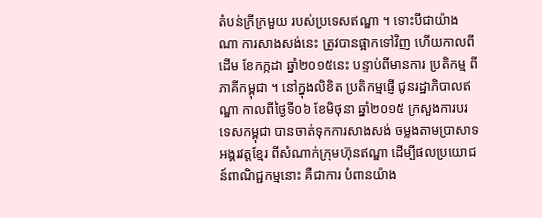តំបន់ក្រីក្រមួយ របស់ប្រទេសឥណ្ឌា ។ ទោះបីជាយ៉ាងណា ការសាងសង់នេះ ត្រូវបានផ្អាកទៅវិញ ហើយកាលពីដើម ខែកក្កដា ឆ្នាំ២០១៥នេះ បន្ទាប់ពីមានការ ប្រតិកម្ម ពីភាគីកម្ពុជា ។ នៅក្នុងលិខិត ប្រតិកម្មផ្ញើ ជូនរដ្ឋាភិបាលឥណ្ឌា កាលពីថ្ងៃទី០៦ ខែមិថុនា ឆ្នាំ២០១៥ ក្រសួងការបរទេសកម្ពុជា បានចាត់ទុកការសាងសង់ ចម្លងតាមប្រាសាទអង្គរវត្តខ្មែរ ពីសំណាក់ក្រុមហ៊ុនឥណ្ឌា ដើម្បីផលប្រយោជន៍ពាណិជ្ជកម្មនោះ គឺជាការ បំពានយ៉ាង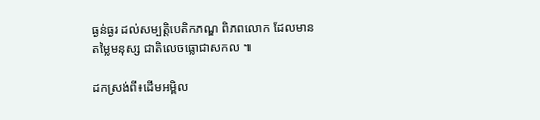ធ្ងន់ធ្ងរ ដល់សម្បតិ្តបេតិកភណ្ឌ ពិភពលោក ដែលមានតម្លៃមនុស្ស ជាតិលេចធ្លោជាសកល ៕

ដកស្រង់ពី៖ដើមអម្ពិល